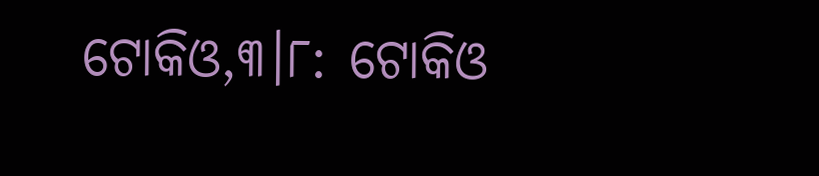ଟୋକିଓ,୩।୮: ଟୋକିଓ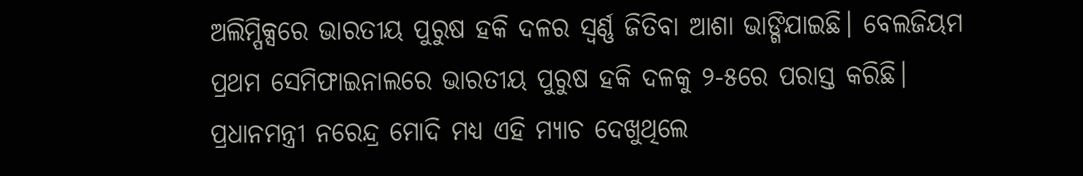ଅଲିମ୍ପିକ୍ସରେ ଭାରତୀୟ ପୁରୁଷ ହକି ଦଳର ସ୍ବର୍ଣ୍ଣ ଜିତିବା ଆଶା ଭାଙ୍ଗିଯାଇଛି। ବେଲଜିୟମ ପ୍ରଥମ ସେମିଫାଇନାଲରେ ଭାରତୀୟ ପୁରୁଷ ହକି ଦଳକୁ ୨-୫ରେ ପରାସ୍ତ କରିଛି। ପ୍ରଧାନମନ୍ତ୍ରୀ ନରେନ୍ଦ୍ର ମୋଦି ମଧ୍ୟ ଏହି ମ୍ୟାଚ ଦେଖୁଥିଲେ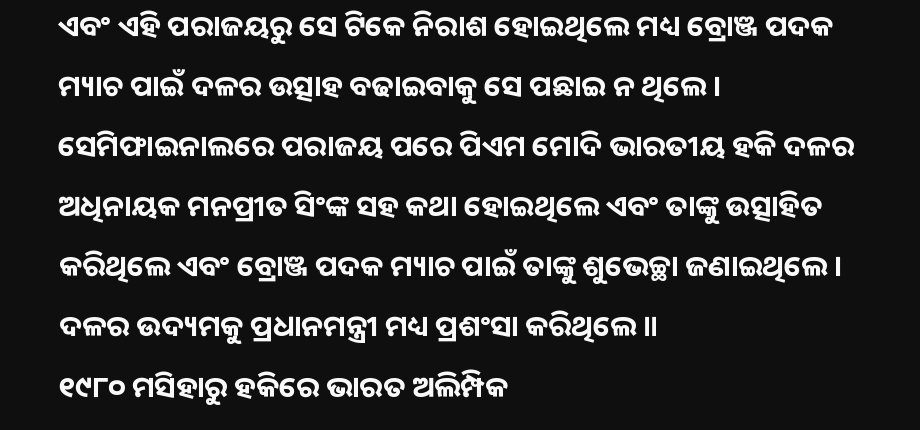ଏବଂ ଏହି ପରାଜୟରୁ ସେ ଟିକେ ନିରାଶ ହୋଇଥିଲେ ମଧ୍ୟ ବ୍ରୋଞ୍ଜ ପଦକ ମ୍ୟାଚ ପାଇଁ ଦଳର ଉତ୍ସାହ ବଢାଇବାକୁ ସେ ପଛାଇ ନ ଥିଲେ। ସେମିଫାଇନାଲରେ ପରାଜୟ ପରେ ପିଏମ ମୋଦି ଭାରତୀୟ ହକି ଦଳର ଅଧିନାୟକ ମନପ୍ରୀତ ସିଂଙ୍କ ସହ କଥା ହୋଇଥିଲେ ଏବଂ ତାଙ୍କୁ ଉତ୍ସାହିତ କରିଥିଲେ ଏବଂ ବ୍ରୋଞ୍ଜ ପଦକ ମ୍ୟାଚ ପାଇଁ ତାଙ୍କୁ ଶୁଭେଚ୍ଛା ଜଣାଇଥିଲେ। ଦଳର ଉଦ୍ୟମକୁ ପ୍ରଧାନମନ୍ତ୍ରୀ ମଧ୍ୟ ପ୍ରଶଂସା କରିଥିଲେ॥
୧୯୮୦ ମସିହାରୁ ହକିରେ ଭାରତ ଅଲିମ୍ପିକ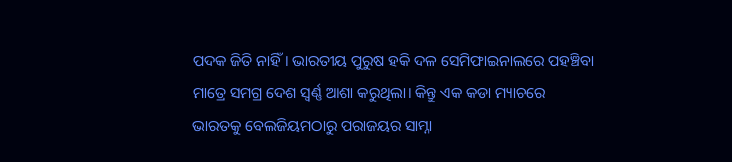ପଦକ ଜିତି ନାହିଁ। ଭାରତୀୟ ପୁରୁଷ ହକି ଦଳ ସେମିଫାଇନାଲରେ ପହଞ୍ଚିବା ମାତ୍ରେ ସମଗ୍ର ଦେଶ ସ୍ବର୍ଣ୍ଣ ଆଶା କରୁଥିଲା। କିନ୍ତୁ ଏକ କଡା ମ୍ୟାଚରେ ଭାରତକୁ ବେଲଜିୟମଠାରୁ ପରାଜୟର ସାମ୍ନା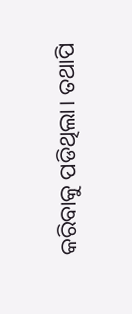କରିବାକୁ ପଡିଥିଲା। ତଥାପି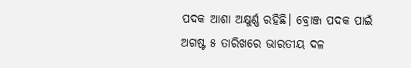ପଦକ ଆଶା ଅକ୍ଷୁର୍ଣ୍ଣ ରହିଛି। ବ୍ରୋଞ୍ଜ ପଦକ ପାଇଁ ଅଗଷ୍ଟ ୫ ତାରିଖରେ ଭାରତୀୟ ଦଳ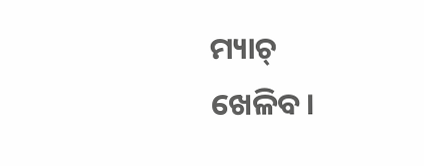ମ୍ୟାଚ୍ ଖେଳିବ।